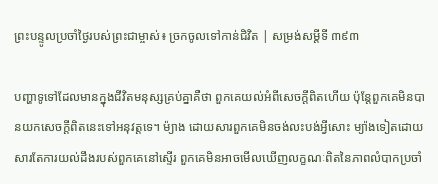ព្រះបន្ទូលប្រចាំថ្ងៃរបស់ព្រះជាម្ចាស់៖ ច្រកចូលទៅកាន់ជិវិត | សម្រង់សម្ដីទី ៣៩៣

បញ្ហាទូទៅដែលមានក្នុងជីវិតមនុស្សគ្រប់គ្នាគឺថា ពួកគេយល់អំពីសេចក្តីពិតហើយ ប៉ុន្តែពួកគេមិនបានយកសេចក្ដីពិតនេះទៅអនុវត្តទេ។ ម៉្យាង ដោយសារពួកគេមិនចង់លះបង់អ្វីសោះ ម្យ៉ាងទៀតដោយសារតែការយល់ដឹងរបស់ពួកគេនៅស្ទើរ ពួកគេមិនអាចមើលឃើញលក្ខណៈពិតនៃភាពលំបាកប្រចាំ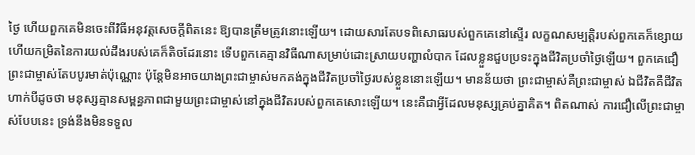ថ្ងៃ ហើយពួកគេមិនចេះពីវិធីអនុវត្តសេចក្តីពិតនេះ ឱ្យបានត្រឹមត្រូវនោះឡើយ។ ដោយសារតែបទពិសោធរបស់ពួកគេនៅស្ទើរ លក្ខណសម្បត្តិរបស់ពួកគេក៏ខ្សោយ ហើយកម្រិតនៃការយល់ដឹងរបស់គេក៏តិចដែរនោះ ទើបពួកគេគ្មានវិធីណាសម្រាប់ដោះស្រាយបញ្ហាលំបាក ដែលខ្លួនជួបប្រទះក្នុងជីវិតប្រចាំថ្ងៃឡើយ។ ពួកគេជឿព្រះជាម្ចាស់តែបបូរមាត់ប៉ុណ្ណោះ ប៉ុន្តែមិនអាចយាងព្រះជាម្ចាស់មកគង់ក្នុងជីវិតប្រចាំថ្ងៃរបស់ខ្លួននោះឡើយ។ មានន័យថា ព្រះជាម្ចាស់គឺព្រះជាម្ចាស់ ឯជីវិតគឺជីវិត ហាក់បីដូចថា មនុស្សគ្មានសម្ពន្ធភាពជាមួយព្រះជាម្ចាស់នៅក្នុងជីវិតរបស់ពួកគេសោះឡើយ។ នេះគឺជាអ្វីដែលមនុស្សគ្រប់គ្នាគិត។ ពិតណាស់ ការជឿលើព្រះជាម្ចាស់បែបនេះ ទ្រង់នឹងមិនទទួល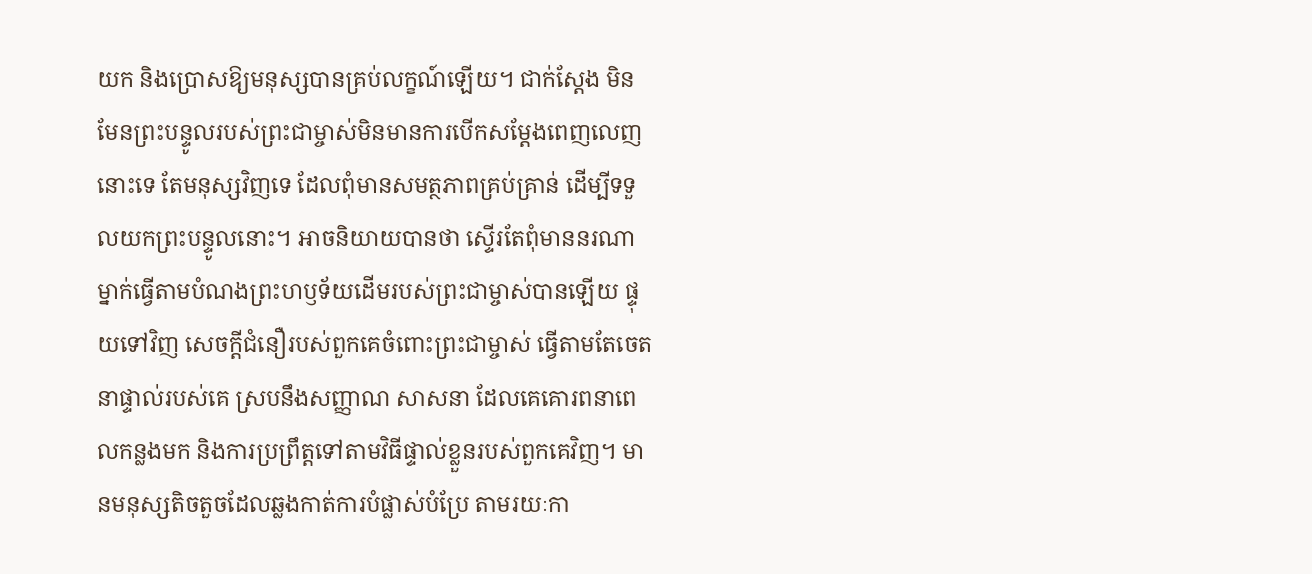យក និងប្រោសឱ្យមនុស្សបានគ្រប់លក្ខណ៍ឡើយ។ ជាក់ស្តែង មិនមែនព្រះបន្ទូលរបស់ព្រះជាម្ចាស់មិនមានការបើកសម្តែងពេញលេញនោះទេ តែមនុស្សវិញទេ ដែលពុំមានសមត្ថភាពគ្រប់គ្រាន់ ដើម្បីទទួលយកព្រះបន្ទូលនោះ។ អាចនិយាយបានថា ស្ទើរតែពុំមាននរណាម្នាក់ធ្វើតាមបំណងព្រះហឫទ័យដើមរបស់ព្រះជាម្ចាស់បានឡើយ ផ្ទុយទៅវិញ សេចក្តីជំនឿរបស់ពួកគេចំពោះព្រះជាម្ចាស់ ធ្វើតាមតែចេតនាផ្ទាល់របស់គេ ស្របនឹងសញ្ញាណ សាសនា ដែលគេគោរពនាពេលកន្លងមក និងការប្រព្រឹត្តទៅតាមវិធីផ្ទាល់ខ្លួនរបស់ពួកគេវិញ។ មានមនុស្សតិចតួចដែលឆ្លងកាត់ការបំផ្លាស់បំប្រែ តាមរយៈកា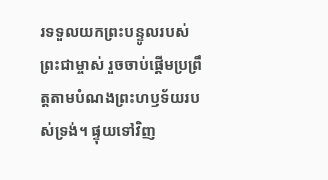រទទួលយកព្រះបន្ទូលរបស់ព្រះជាម្ចាស់ រួចចាប់ផ្តើមប្រព្រឹត្តតាមបំណងព្រះហឫទ័យរបស់ទ្រង់។ ផ្ទុយទៅវិញ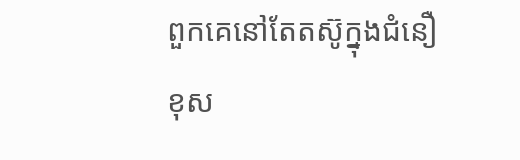ពួកគេនៅតែតស៊ូក្នុងជំនឿខុស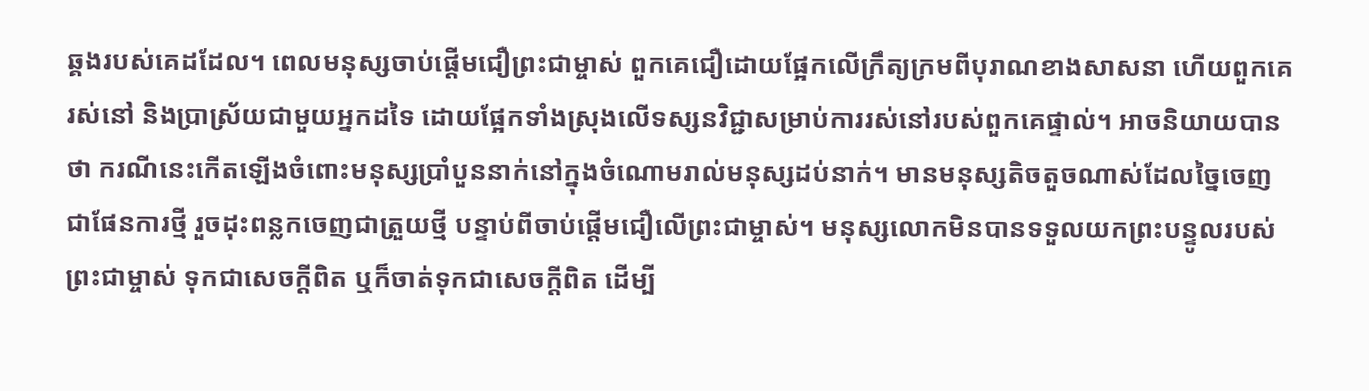ឆ្គងរបស់គេដដែល។ ពេលមនុស្សចាប់ផ្តើមជឿព្រះជាម្ចាស់ ពួកគេជឿដោយផ្អែកលើក្រឹត្យក្រមពីបុរាណខាងសាសនា ហើយពួកគេរស់នៅ និងប្រាស្រ័យជាមួយអ្នកដទៃ ដោយផ្អែកទាំងស្រុងលើទស្សនវិជ្ជាសម្រាប់ការរស់នៅរបស់ពួកគេផ្ទាល់។ អាចនិយាយបានថា ករណីនេះកើតឡើងចំពោះមនុស្សប្រាំបួននាក់នៅក្នុងចំណោមរាល់មនុស្សដប់នាក់។ មានមនុស្សតិចតួចណាស់ដែលច្នៃចេញជាផែនការថ្មី រួចដុះពន្លកចេញជាត្រួយថ្មី បន្ទាប់ពីចាប់ផ្តើមជឿលើព្រះជាម្ចាស់។ មនុស្សលោកមិនបានទទួលយកព្រះបន្ទូលរបស់ព្រះជាម្ចាស់ ទុកជាសេចក្តីពិត ឬក៏ចាត់ទុកជាសេចក្តីពិត ដើម្បី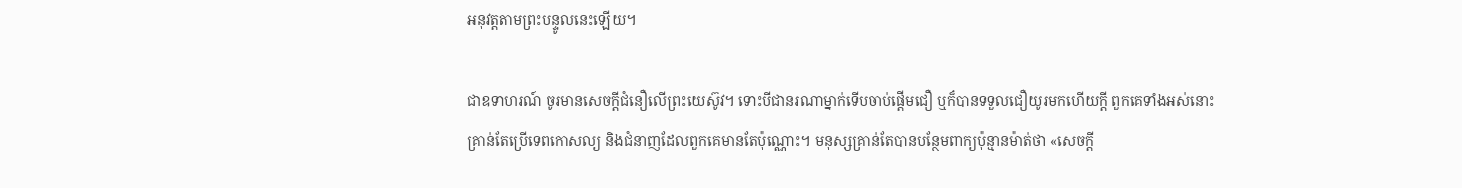អនុវត្តតាមព្រះបន្ទូលនេះឡើយ។

ជាឧទាហរណ៍ ចូរមានសេចក្ដីជំនឿលើព្រះយេស៊ូវ។ ទោះបីជានរណាម្នាក់ទើបចាប់ផ្តើមជឿ ឬក៏បានទទួលជឿយូរមកហើយក្តី ពួកគេទាំងអស់នោះ គ្រាន់តែប្រើទេពកោសល្យ និងជំនាញដែលពួកគេមានតែប៉ុណ្ណោះ។ មនុស្សគ្រាន់តែបានបន្ថែមពាក្យប៉ុន្មានម៉ាត់ថា «សេចក្តី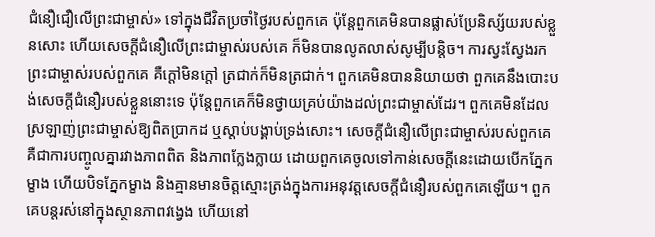ជំនឿជឿលើព្រះជាម្ចាស់» ទៅក្នុងជីវិតប្រចាំថ្ងៃរបស់ពួកគេ ប៉ុន្តែពួកគេមិនបានផ្លាស់ប្រែនិស្ស័យរបស់ខ្លួនសោះ ហើយសេចក្តីជំនឿលើព្រះជាម្ចាស់របស់គេ ក៏មិនបានលូតលាស់សូម្បីបន្តិច។ ការស្វះស្វែងរកព្រះជាម្ចាស់របស់ពួកគេ គឺក្ដៅមិនក្តៅ ត្រជាក់ក៏មិនត្រជាក់។ ពួកគេមិនបាននិយាយថា ពួកគេនឹងបោះបង់សេចក្តីជំនឿរបស់ខ្លួននោះទេ ប៉ុន្តែពួកគេក៏មិនថ្វាយគ្រប់យ៉ាងដល់ព្រះជាម្ចាស់ដែរ។ ពួកគេមិនដែលស្រឡាញ់ព្រះជាម្ចាស់ឱ្យពិតប្រាកដ ឬស្តាប់បង្គាប់ទ្រង់សោះ។ សេចក្តីជំនឿលើព្រះជាម្ចាស់របស់ពួកគេ គឺជាការបញ្ចូលគ្នារវាងភាពពិត និងភាពក្លែងក្លាយ ដោយពួកគេចូលទៅកាន់សេចក្ដីនេះដោយបើកភ្នែកម្ខាង ហើយបិទភ្នែកម្ខាង និងគ្មានមានចិត្តស្មោះត្រង់ក្នុងការអនុវត្តសេចក្តីជំនឿរបស់ពួកគេឡើយ។ ពួកគេបន្តរស់នៅក្នុងស្ថានភាពវង្វេង ហើយនៅ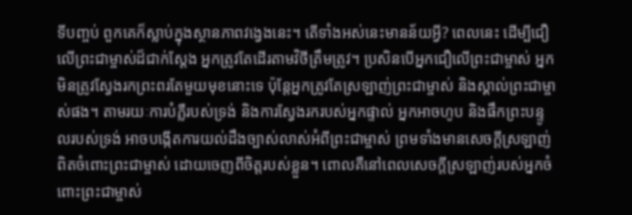ទីបញ្ចប់ ពួកគេក៏ស្លាប់ក្នុងស្ថានភាពវង្វេងនេះ។ តើទាំងអស់នេះមានន័យអ្វី? ពេលនេះ ដើម្បីជឿលើព្រះជាម្ចាស់ដ៏ជាក់ស្ដែង អ្នកត្រូវតែដើរតាមវិថីត្រឹមត្រូវ។ ប្រសិនបើអ្នកជឿលើព្រះជាម្ចាស់ អ្នកមិនត្រូវស្វែងរកព្រះពរតែមួយមុខនោះទេ ប៉ុន្តែអ្នកត្រូវតែស្រឡាញ់ព្រះជាម្ចាស់ និងស្គាល់ព្រះជាម្ចាស់ផង។ តាមរយៈការបំភ្លឺរបស់ទ្រង់ និងការស្វែងរករបស់អ្នកផ្ទាល់ អ្នកអាចហូប និងផឹកព្រះបន្ទូលរបស់ទ្រង់ អាចបង្កើតការយល់ដឹងច្បាស់លាស់អំពីព្រះជាម្ចាស់ ព្រមទាំងមានសេចក្ដីស្រឡាញ់ពិតចំពោះព្រះជាម្ចាស់ ដោយចេញពីចិត្តរបស់ខ្លួន។ ពោលគឺនៅពេលសេចក្ដីស្រឡាញ់របស់អ្នកចំពោះព្រះជាម្ចាស់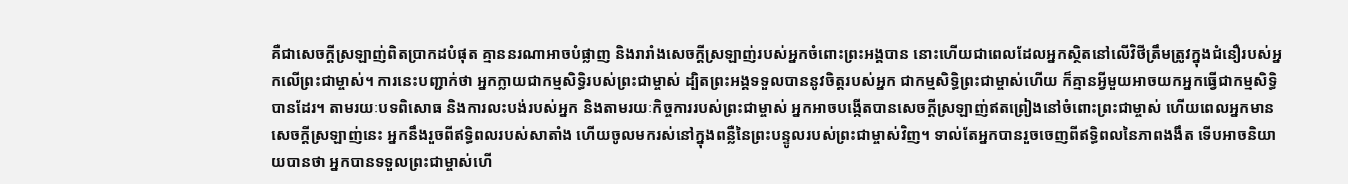គឺជាសេចក្ដីស្រឡាញ់ពិតប្រាកដបំផុត គ្មាននរណាអាចបំផ្លាញ និងរារាំងសេចក្តីស្រឡាញ់របស់អ្នកចំពោះព្រះអង្គបាន នោះហើយជាពេលដែលអ្នកស្ថិតនៅលើវិថីត្រឹមត្រូវក្នុងជំនឿរបស់អ្នកលើព្រះជាម្ចាស់។ ការនេះបញ្ជាក់ថា អ្នកក្លាយជាកម្មសិទ្ធិរបស់ព្រះជាម្ចាស់ ដ្បិតព្រះអង្គទទួលបាននូវចិត្តរបស់អ្នក ជាកម្មសិទ្ធិព្រះជាម្ចាស់ហើយ ក៏គ្មានអ្វីមួយអាចយកអ្នកធ្វើជាកម្មសិទ្ធិបានដែរ។ តាមរយៈបទពិសោធ និងការលះបង់របស់អ្នក និងតាមរយៈកិច្ចការរបស់ព្រះជាម្ចាស់ អ្នកអាចបង្កើតបានសេចក្តីស្រឡាញ់ឥតព្រៀងនៅចំពោះព្រះជាម្ចាស់ ហើយពេលអ្នកមានសេចក្តីស្រឡាញ់នេះ អ្នកនឹងរួចពីឥទ្ធិពលរបស់សាតាំង ហើយចូលមករស់នៅក្នុងពន្លឺនៃព្រះបន្ទូលរបស់ព្រះជាម្ចាស់វិញ។ ទាល់តែអ្នកបានរួចចេញពីឥទ្ធិពលនៃភាពងងឹត ទើបអាចនិយាយបានថា អ្នកបានទទួលព្រះជាម្ចាស់ហើ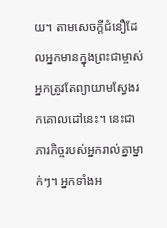យ។ តាមសេចក្តីជំនឿដែលអ្នកមានក្នុងព្រះជាម្ចាស់ អ្នកត្រូវតែព្យាយាមស្វែងរកគោលដៅនេះ។ នេះជាភារកិច្ចរបស់អ្នករាល់គ្នាម្នាក់ៗ។ អ្នកទាំងអ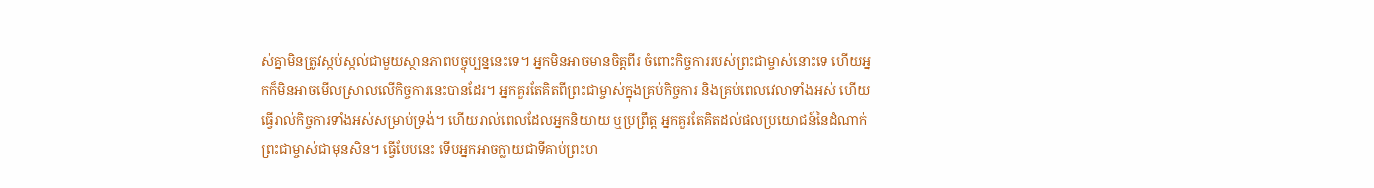ស់គ្នាមិនត្រូវស្កប់ស្កល់ជាមួយស្ថានភាពបច្ចុប្បន្ននេះទេ។ អ្នកមិនអាចមានចិត្តពីរ ចំពោះកិច្ចការរបស់ព្រះជាម្ចាស់នោះទេ ហើយអ្នកក៏មិនអាចមើលស្រាលលើកិច្ចការនេះបានដែរ។ អ្នកគួរតែគិតពីព្រះជាម្ចាស់ក្នុងគ្រប់កិច្ចការ និងគ្រប់ពេលវេលាទាំងអស់ ហើយធ្វើរាល់កិច្ចការទាំងអស់សម្រាប់ទ្រង់។ ហើយរាល់ពេលដែលអ្នកនិយាយ ឬប្រព្រឹត្ត អ្នកគួរតែគិតដល់ផលប្រយោជន៍នៃដំណាក់ព្រះជាម្ចាស់ជាមុនសិន។ ធ្វើបែបនេះ ទើបអ្នកអាចក្លាយជាទីគាប់ព្រះហ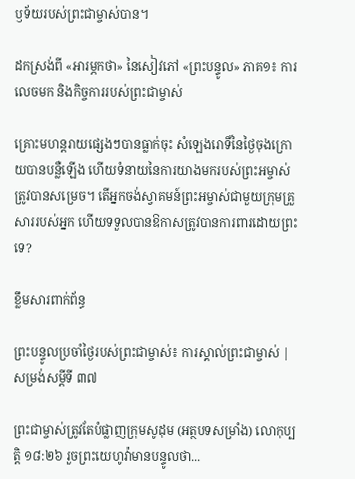ឫទ័យរបស់ព្រះជាម្ចាស់បាន។

ដកស្រង់ពី «អារម្ភកថា» នៃសៀវភៅ «ព្រះបន្ទូល» ភាគ១៖ ការលេចមក និងកិច្ចការរបស់ព្រះជាម្ចាស់

គ្រោះមហន្តរាយផ្សេងៗបានធ្លាក់ចុះ សំឡេងរោទិ៍នៃថ្ងៃចុងក្រោយបានបន្លឺឡើង ហើយទំនាយនៃការយាងមករបស់ព្រះអម្ចាស់ត្រូវបានសម្រេច។ តើអ្នកចង់ស្វាគមន៍ព្រះអម្ចាស់ជាមួយក្រុមគ្រួសាររបស់អ្នក ហើយទទួលបានឱកាសត្រូវបានការពារដោយព្រះទេ?

ខ្លឹមសារពាក់ព័ន្ធ

ព្រះបន្ទូលប្រចាំថ្ងៃរបស់ព្រះជាម្ចាស់៖ ការស្គាល់ព្រះជាម្ចាស់ | សម្រង់សម្ដីទី ៣៧

ព្រះជាម្ចាស់ត្រូវតែបំផ្លាញក្រុមសូដុម (អត្ថបទសម្រាំង) លោកុប្បត្តិ ១៨:២៦ រួចព្រះយេហូវ៉ាមានបន្ទូលថា...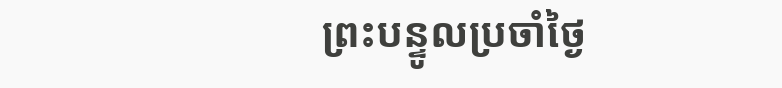ព្រះបន្ទូលប្រចាំថ្ងៃ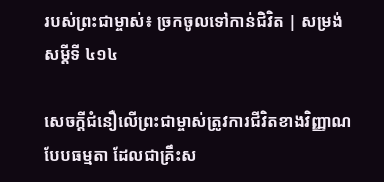របស់ព្រះជាម្ចាស់៖ ច្រកចូលទៅកាន់ជិវិត | សម្រង់សម្ដីទី ៤១៤

សេចក្ដីជំនឿលើព្រះជាម្ចាស់ត្រូវការជីវិតខាងវិញ្ញាណបែបធម្មតា ដែលជាគ្រឹះស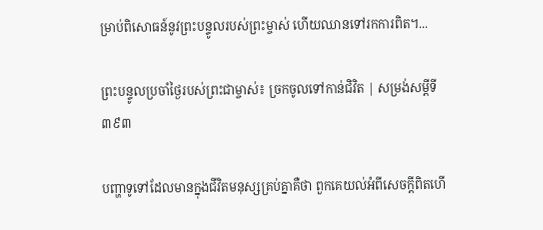ម្រាប់ពិសោធន៍នូវព្រះបន្ទូលរបស់ព្រះម្ចាស់ ហើយឈានទៅរកការពិត។...

ព្រះបន្ទូលប្រចាំថ្ងៃរបស់ព្រះជាម្ចាស់៖ ច្រកចូលទៅកាន់ជិវិត | សម្រង់សម្ដីទី ៣៩៣

បញ្ហាទូទៅដែលមានក្នុងជីវិតមនុស្សគ្រប់គ្នាគឺថា ពួកគេយល់អំពីសេចក្តីពិតហើ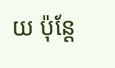យ ប៉ុន្តែ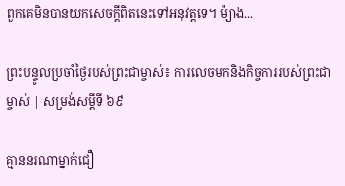ពួកគេមិនបានយកសេចក្ដីពិតនេះទៅអនុវត្តទេ។ ម៉្យាង...

ព្រះបន្ទូលប្រចាំថ្ងៃរបស់ព្រះជាម្ចាស់៖ ការលេចមកនិងកិច្ចការរបស់ព្រះជាម្ចាស់ | សម្រង់សម្ដីទី ៦៩

គ្មាននរណាម្នាក់ជឿ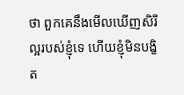ថា ពួកគេនឹងមើលឃើញសិរីល្អរបស់ខ្ញុំទេ ហើយខ្ញុំមិនបង្ខិត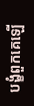បង្ខំពួកគេឡើ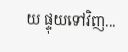យ ផ្ទុយទៅវិញ...